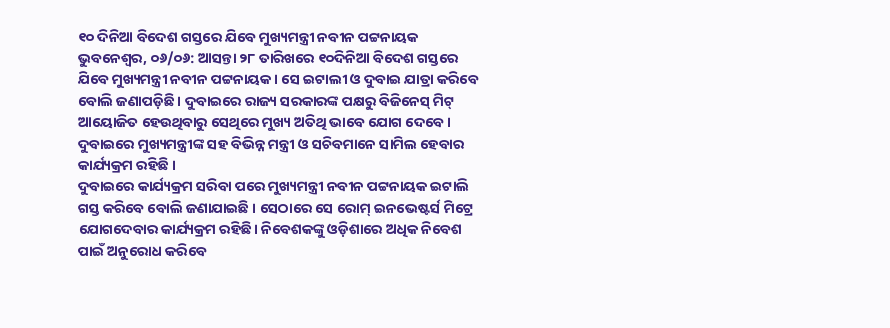୧୦ ଦିନିଆ ବିଦେଶ ଗସ୍ତରେ ଯିବେ ମୁଖ୍ୟମନ୍ତ୍ରୀ ନବୀନ ପଟ୍ଟନାୟକ
ଭୁବନେଶ୍ୱର, ୦୬/୦୬: ଆସନ୍ତା ୨୮ ତାରିଖରେ ୧୦ଦିନିଆ ବିଦେଶ ଗସ୍ତରେ ଯିବେ ମୁଖ୍ୟମନ୍ତ୍ରୀ ନବୀନ ପଟ୍ଟନାୟକ । ସେ ଇଟାଲୀ ଓ ଦୁବାଇ ଯାତ୍ରା କରିବେ ବୋଲି ଜଣାପଡ଼ିଛି । ଦୁବାଇରେ ରାଜ୍ୟ ସରକାରଙ୍କ ପକ୍ଷରୁ ବିଜିନେସ୍ ମିଟ୍ ଆୟୋଜିତ ହେଉଥିବାରୁ ସେଥିରେ ମୁଖ୍ୟ ଅତିଥି ଭାବେ ଯୋଗ ଦେବେ । ଦୁବାଇରେ ମୁଖ୍ୟମନ୍ତ୍ରୀଙ୍କ ସହ ବିଭିନ୍ନ ମନ୍ତ୍ରୀ ଓ ସଚିବମାନେ ସାମିଲ ହେବାର କାର୍ଯ୍ୟକ୍ରମ ରହିଛି ।
ଦୁବାଇରେ କାର୍ଯ୍ୟକ୍ରମ ସରିବା ପରେ ମୁଖ୍ୟମନ୍ତ୍ରୀ ନବୀନ ପଟ୍ଟନାୟକ ଇଟାଲି ଗସ୍ତ କରିବେ ବୋଲି ଜଣାଯାଇଛି । ସେଠାରେ ସେ ରୋମ୍ ଇନଭେଷ୍ଟର୍ସ ମିଟ୍ରେ ଯୋଗଦେବାର କାର୍ଯ୍ୟକ୍ରମ ରହିଛି। ନିବେଶକଙ୍କୁ ଓଡ଼ିଶାରେ ଅଧିକ ନିବେଶ ପାଇଁ ଅନୁରୋଧ କରିବେ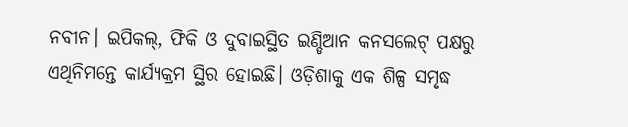ନବୀନ। ଇପିକଲ୍, ଫିକି ଓ ଦୁବାଇସ୍ଥିତ ଇଣ୍ଡିଆନ କନସଲେଟ୍ ପକ୍ଷରୁ ଏଥିନିମନ୍ତେ କାର୍ଯ୍ୟକ୍ରମ ସ୍ଥିର ହୋଇଛି। ଓଡ଼ିଶାକୁ ଏକ ଶିଳ୍ପ ସମୃଦ୍ଧ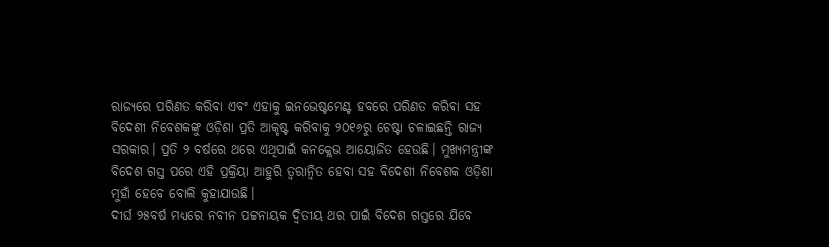ରାଜ୍ୟରେ ପରିଣତ କରିବା ଏବଂ ଏହାକୁ ଇନଭେଷ୍ଟମେଣ୍ଟ ହବରେ ପରିଣତ କରିବା ସହ ବିଦେଶୀ ନିବେଶକଙ୍କୁ ଓଡ଼ିଶା ପ୍ରତି ଆକୃଷ୍ଟ କରିବାକୁ ୨୦୧୬ରୁ ଚେଷ୍ଟା ଚଳାଇଛନ୍ତି ରାଜ୍ୟ ସରକାର। ପ୍ରତି ୨ ବର୍ଷରେ ଥରେ ଏଥିପାଇଁ କନକ୍ଲେଭ ଆୟୋଜିତ ହେଉଛି। ମୁଖ୍ୟମନ୍ତ୍ରୀଙ୍କ ବିଦେଶ ଗସ୍ତ ପରେ ଏହି ପ୍ରକ୍ରିୟା ଆହୁରି ତ୍ୱରାନ୍ୱିତ ହେବା ସହ ବିଦେଶୀ ନିବେଶକ ଓଡ଼ିଶା ମୁହାଁ ହେବେ ବୋଲି କୁହାଯାଉଛି।
ଦୀର୍ଘ ୨୫ବର୍ଷ ମଧ୍ୟରେ ନବୀନ ପଟ୍ଟନାୟକ ଦ୍ୱିତୀୟ ଥର ପାଇଁ ବିଦେଶ ଗସ୍ତରେ ଯିବେ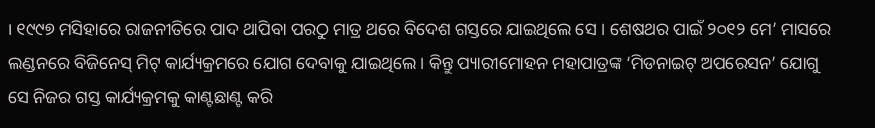। ୧୯୯୭ ମସିହାରେ ରାଜନୀତିରେ ପାଦ ଥାପିବା ପରଠୁ ମାତ୍ର ଥରେ ବିଦେଶ ଗସ୍ତରେ ଯାଇଥିଲେ ସେ । ଶେଷଥର ପାଇଁ ୨୦୧୨ ମେ’ ମାସରେ ଲଣ୍ଡନରେ ବିଜିନେସ୍ ମିଟ୍ କାର୍ଯ୍ୟକ୍ରମରେ ଯୋଗ ଦେବାକୁ ଯାଇଥିଲେ। କିନ୍ତୁ ପ୍ୟାରୀମୋହନ ମହାପାତ୍ରଙ୍କ ‘ମିଡନାଇଟ୍ ଅପରେସନ’ ଯୋଗୁ ସେ ନିଜର ଗସ୍ତ କାର୍ଯ୍ୟକ୍ରମକୁ କାଣ୍ଟଛାଣ୍ଟ କରି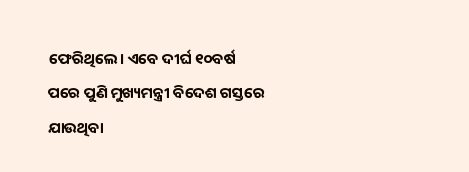ଫେରିଥିଲେ। ଏବେ ଦୀର୍ଘ ୧୦ବର୍ଷ ପରେ ପୁଣି ମୁଖ୍ୟମନ୍ତ୍ରୀ ବିଦେଶ ଗସ୍ତରେ ଯାଉଥିବା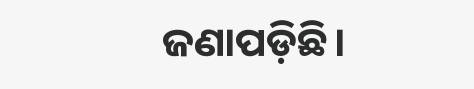ଜଣାପଡ଼ିଛି।